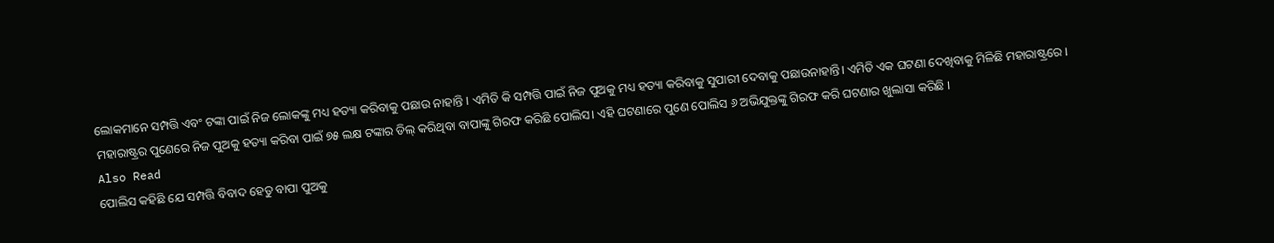ଲୋକମାନେ ସମ୍ପତ୍ତି ଏବଂ ଟଙ୍କା ପାଇଁ ନିଜ ଲୋକଙ୍କୁ ମଧ୍ୟ ହତ୍ୟା କରିବାକୁ ପଛାଉ ନାହାନ୍ତି । ଏମିତି କି ସମ୍ପତ୍ତି ପାଇଁ ନିଜ ପୁଅକୁ ମଧ୍ୟ ହତ୍ୟା କରିବାକୁ ସୁପାରୀ ଦେବାକୁ ପଛାଉନାହାନ୍ତି। ଏମିତି ଏକ ଘଟଣା ଦେଖିବାକୁ ମିଳିଛି ମହାରାଷ୍ଟ୍ରରେ । ମହାରାଷ୍ଟ୍ରର ପୁଣେରେ ନିଜ ପୁଅକୁ ହତ୍ୟା କରିବା ପାଇଁ ୭୫ ଲକ୍ଷ ଟଙ୍କାର ଡିଲ୍ କରିଥିବା ବାପାଙ୍କୁ ଗିରଫ କରିଛି ପୋଲିସ। ଏହି ଘଟଣାରେ ପୁଣେ ପୋଲିସ ୬ ଅଭିଯୁକ୍ତଙ୍କୁ ଗିରଫ କରି ଘଟଣାର ଖୁଲାସା କରିଛି ।
Also Read
ପୋଲିସ କହିଛି ଯେ ସମ୍ପତ୍ତି ବିବାଦ ହେତୁ ବାପା ପୁଅକୁ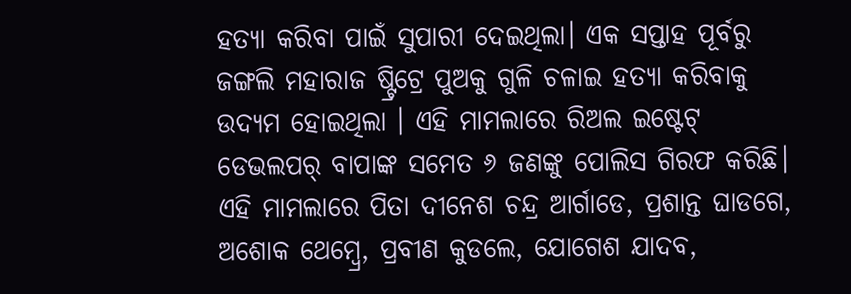ହତ୍ୟା କରିବା ପାଇଁ ସୁପାରୀ ଦେଇଥିଲା। ଏକ ସପ୍ତାହ ପୂର୍ବରୁ ଜଙ୍ଗଲି ମହାରାଜ ଷ୍ଟ୍ରିଟ୍ରେ ପୁଅକୁ ଗୁଳି ଚଳାଇ ହତ୍ୟା କରିବାକୁ ଉଦ୍ୟମ ହୋଇଥିଲା । ଏହି ମାମଲାରେ ରିଅଲ ଇଷ୍ଟେଟ୍ ଡେଭଲପର୍ ବାପାଙ୍କ ସମେତ ୬ ଜଣଙ୍କୁ ପୋଲିସ ଗିରଫ କରିଛି।
ଏହି ମାମଲାରେ ପିତା ଦୀନେଶ ଚନ୍ଦ୍ର ଆର୍ଗାଡେ, ପ୍ରଶାନ୍ତ ଘାଡଗେ, ଅଶୋକ ଥେମ୍ବ୍ରେ, ପ୍ରବୀଣ କୁଡଲେ, ଯୋଗେଶ ଯାଦବ,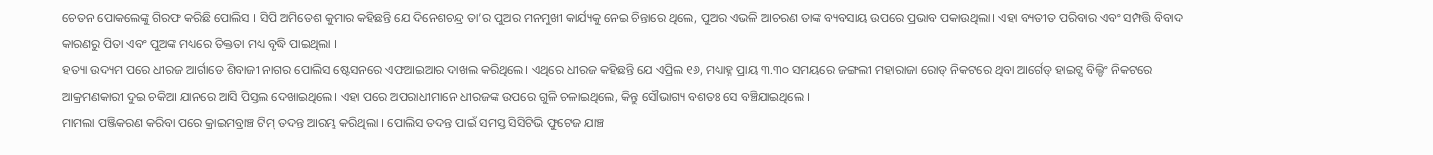ଚେତନ ପୋକଲେଙ୍କୁ ଗିରଫ କରିଛି ପୋଲିସ । ସିପି ଅମିତେଶ କୁମାର କହିଛନ୍ତି ଯେ ଦିନେଶଚନ୍ଦ୍ର ତା’ର ପୁଅର ମନମୁଖୀ କାର୍ଯ୍ୟକୁ ନେଇ ଚିନ୍ତାରେ ଥିଲେ, ପୁଅର ଏଭଳି ଆଚରଣ ତାଙ୍କ ବ୍ୟବସାୟ ଉପରେ ପ୍ରଭାବ ପକାଉଥିଲା। ଏହା ବ୍ୟତୀତ ପରିବାର ଏବଂ ସମ୍ପତ୍ତି ବିବାଦ କାରଣରୁ ପିତା ଏବଂ ପୁଅଙ୍କ ମଧ୍ୟରେ ତିକ୍ତତା ମଧ୍ୟ ବୃଦ୍ଧି ପାଇଥିଲା ।
ହତ୍ୟା ଉଦ୍ୟମ ପରେ ଧୀରଜ ଆର୍ଗାଡେ ଶିବାଜୀ ନାଗର ପୋଲିସ ଷ୍ଟେସନରେ ଏଫଆଇଆର ଦାଖଲ କରିଥିଲେ। ଏଥିରେ ଧୀରଜ କହିଛନ୍ତି ଯେ ଏପ୍ରିଲ ୧୬, ମଧ୍ୟାହ୍ନ ପ୍ରାୟ ୩.୩୦ ସମୟରେ ଜଙ୍ଗଲୀ ମହାରାଜା ରୋଡ୍ ନିକଟରେ ଥିବା ଆର୍ଗେଡ୍ ହାଇଟ୍ସ ବିଲ୍ଡିଂ ନିକଟରେ ଆକ୍ରମଣକାରୀ ଦୁଇ ଚକିଆ ଯାନରେ ଆସି ପିସ୍ତଲ ଦେଖାଇଥିଲେ। ଏହା ପରେ ଅପରାଧୀମାନେ ଧୀରଜଙ୍କ ଉପରେ ଗୁଳି ଚଳାଇଥିଲେ, କିନ୍ତୁ ସୌଭାଗ୍ୟ ବଶତଃ ସେ ବଞ୍ଚିଯାଇଥିଲେ ।
ମାମଲା ପଞ୍ଜିକରଣ କରିବା ପରେ କ୍ରାଇମବ୍ରାଞ୍ଚ ଟିମ୍ ତଦନ୍ତ ଆରମ୍ଭ କରିଥିଲା । ପୋଲିସ ତଦନ୍ତ ପାଇଁ ସମସ୍ତ ସିସିଟିଭି ଫୁଟେଜ ଯାଞ୍ଚ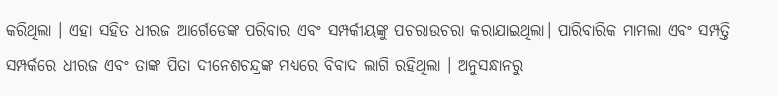କରିଥିଲା । ଏହା ସହିତ ଧୀରଜ ଆର୍ଗେଡେଙ୍କ ପରିବାର ଏବଂ ସମ୍ପର୍କୀୟଙ୍କୁ ପଚରାଉଚରା କରାଯାଇଥିଲା। ପାରିବାରିକ ମାମଲା ଏବଂ ସମ୍ପତ୍ତି ସମ୍ପର୍କରେ ଧୀରଜ ଏବଂ ତାଙ୍କ ପିତା ଦୀନେଶଚନ୍ଦ୍ରଙ୍କ ମଧ୍ୟରେ ବିବାଦ ଲାଗି ରହିଥିଲା । ଅନୁସନ୍ଧାନରୁ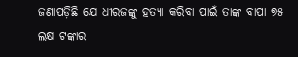ଜଣାପଡ଼ିଛି ଯେ ଧୀରଜଙ୍କୁ ହତ୍ୟା କରିବା ପାଇଁ ତାଙ୍କ ବାପା ୭୫ ଲକ୍ଷ ଟଙ୍କାର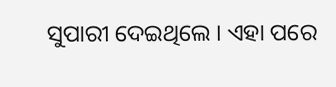ସୁପାରୀ ଦେଇଥିଲେ । ଏହା ପରେ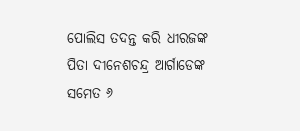ପୋଲିସ ତଦନ୍ତ କରି ଧୀରଜଙ୍କ ପିତା ଦୀନେଶଚନ୍ଦ୍ର ଆର୍ଗାଡେଙ୍କ ସମେତ ୬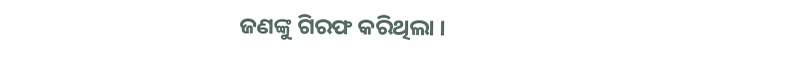ଜଣଙ୍କୁ ଗିରଫ କରିଥିଲା ।